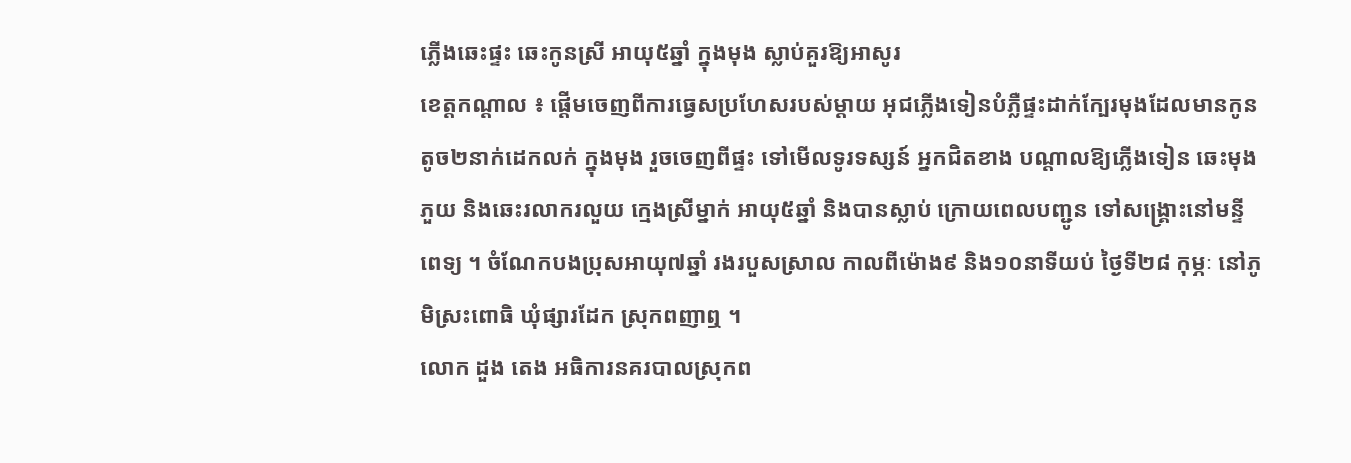ភ្លើងឆេះផ្ទះ ឆេះកូនស្រី អាយុ៥ឆ្នាំ ក្នុងមុង ស្លាប់គួរឱ្យអាសូរ
ខេត្តកណ្ដាល ៖ ផ្ដើមចេញពីការធ្វេសប្រហែសរបស់ម្ដាយ អុជភ្លើងទៀនបំភ្លឺផ្ទះដាក់ក្បែរមុងដែលមានកូនតូច២នាក់ដេកលក់ ក្នុងមុង រួចចេញពីផ្ទះ ទៅមើលទូរទស្សន៍ អ្នកជិតខាង បណ្តាលឱ្យភ្លើងទៀន ឆេះមុងភួយ និងឆេះរលាករលួយ ក្មេងស្រីម្នាក់ អាយុ៥ឆ្នាំ និងបានស្លាប់ ក្រោយពេលបញ្ជូន ទៅសង្គ្រោះនៅមន្ទីពេទ្យ ។ ចំណែកបងប្រុសអាយុ៧ឆ្នាំ រងរបួសស្រាល កាលពីម៉ោង៩ និង១០នាទីយប់ ថ្ងៃទី២៨ កុម្ភៈ នៅភូមិស្រះពោធិ ឃុំផ្សារដែក ស្រុកពញាឮ ។
លោក ដួង តេង អធិការនគរបាលស្រុកព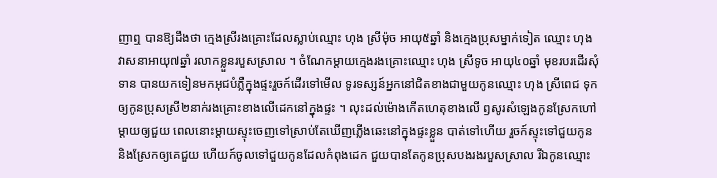ញាឮ បានឱ្យដឹងថា ក្មេងស្រីរងគ្រោះដែលស្លាប់ឈ្មោះ ហុង ស្រីម៉ុច អាយុ៥ឆ្នាំ និងក្មេងប្រុសម្នាក់ទៀត ឈ្មោះ ហុង វាសនាអាយុ៧ឆ្នាំ រលាកខ្លួនរបួសស្រាល ។ ចំណែកម្ដាយក្មេងរងគ្រោះឈ្មោះ ហុង ស្រីទូច អាយុ៤០ឆ្នាំ មុខរបរដើរសុំទាន បានយកទៀនមកអុជបំភ្លឺក្នុងផ្ទះរួចក៍ដើរទៅមើល ទូរទស្សន៍អ្នកនៅជិតខាងជាមួយកូនឈ្មោះ ហុង ស្រីពេជ ទុកឲ្យកូនប្រុសស្រី២នាក់រងគ្រោះខាងលើដេកនៅក្នុងផ្ទះ ។ លុះដល់ម៉ោងកើតហេតុខាងលើ ឭសូរសំឡេងកូនស្រែកហៅម្តាយឲ្យជួយ ពេលនោះម្តាយស្ទុះចេញទៅស្រាប់តែឃើញភ្លើងឆេះនៅក្នុងផ្ទះខ្លួន បាត់ទៅហើយ រួចក៍ស្ទុះទៅជួយកូននិងស្រែកឲ្យគេជួយ ហើយក៍ចូលទៅជួយកូនដែលកំពុងដេក ជួយបានតែកូនប្រុសបងរងរបួសស្រាល រីឯកូនឈ្មោះ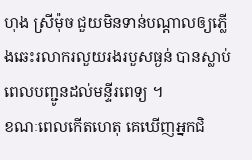ហុង ស្រីម៉ុច ជួយមិនទាន់បណ្តាលឲ្យភ្លើងឆេះរលាករលួយរងរបួសធ្ងន់ បានស្លាប់ពេលបញ្ជូនដល់មន្ទីរពេទ្យ ។
ខណៈពេលកើតហេតុ គេឃើញអ្នកជិ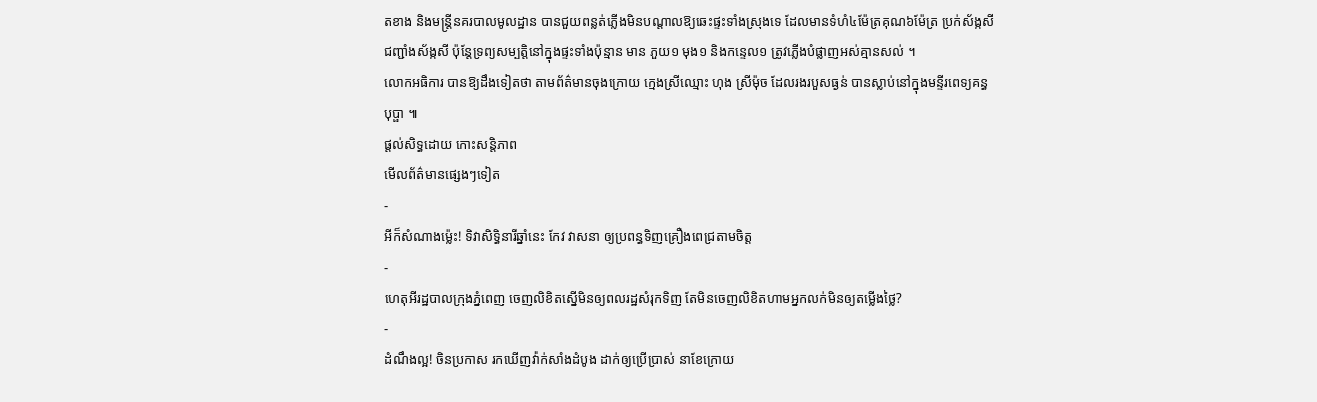តខាង និងមន្ត្រីនគរបាលមូលដ្ឋាន បានជួយពន្លត់ភ្លើងមិនបណ្តាលឱ្យឆេះផ្ទះទាំងស្រុងទេ ដែលមានទំហំ៤ម៉ែត្រគុណ៦ម៉ែត្រ ប្រក់ស័ង្កសី ជញ្ជាំងស័ង្កសី ប៉ុន្តែទ្រព្យសម្បត្តិនៅក្នុងផ្ទះទាំងប៉ុន្មាន មាន ភួយ១ មុង១ និងកន្ទេល១ ត្រូវភ្លើងបំផ្លាញអស់គ្មានសល់ ។
លោកអធិការ បានឱ្យដឹងទៀតថា តាមព័ត៌មានចុងក្រោយ ក្មេងស្រីឈ្មោះ ហុង ស្រីម៉ុច ដែលរងរបួសធ្ងន់ បានស្លាប់នៅក្នុងមន្ទីរពេទ្យគន្ធបុប្ផា ៕
ផ្តល់សិទ្ធដោយ កោះសន្តិភាព
មើលព័ត៌មានផ្សេងៗទៀត
-
អីក៏សំណាងម្ល៉េះ! ទិវាសិទ្ធិនារីឆ្នាំនេះ កែវ វាសនា ឲ្យប្រពន្ធទិញគ្រឿងពេជ្រតាមចិត្ត
-
ហេតុអីរដ្ឋបាលក្រុងភ្នំពេញ ចេញលិខិតស្នើមិនឲ្យពលរដ្ឋសំរុកទិញ តែមិនចេញលិខិតហាមអ្នកលក់មិនឲ្យតម្លើងថ្លៃ?
-
ដំណឹងល្អ! ចិនប្រកាស រកឃើញវ៉ាក់សាំងដំបូង ដាក់ឲ្យប្រើប្រាស់ នាខែក្រោយ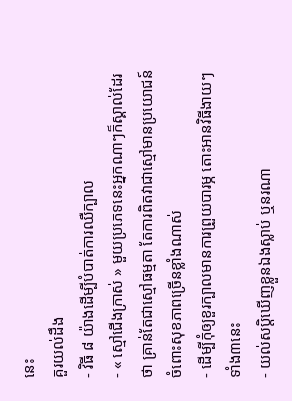នេះ
គួរយល់ដឹង
- វិធី ៨ យ៉ាងដើម្បីបំបាត់ការឈឺក្បាល
- « ស្មៅជើងក្រាស់ » មួយប្រភេទនេះអ្នកណាៗក៏ស្គាល់ដែរថា គ្រាន់តែជាស្មៅធម្មតា តែការពិតវាជាស្មៅមានប្រយោជន៍ ចំពោះសុខភាពច្រើនខ្លាំងណាស់
- ដើម្បីកុំឲ្យខួរក្បាលមានការព្រួយបារម្ភ តោះអានវិធីងាយៗទាំង៣នេះ
- យល់សប្តិឃើញខ្លួនឯងស្លាប់ ឬនរណា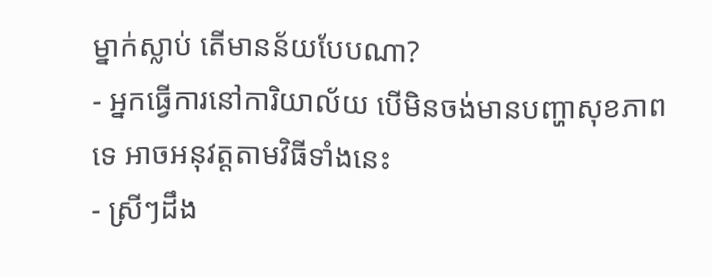ម្នាក់ស្លាប់ តើមានន័យបែបណា?
- អ្នកធ្វើការនៅការិយាល័យ បើមិនចង់មានបញ្ហាសុខភាពទេ អាចអនុវត្តតាមវិធីទាំងនេះ
- ស្រីៗដឹង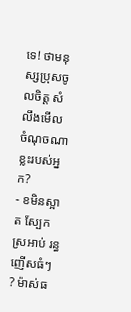ទេ! ថាមនុស្សប្រុសចូលចិត្ត សំលឹងមើលចំណុចណាខ្លះរបស់អ្នក?
- ខមិនស្អាត ស្បែកស្រអាប់ រន្ធញើសធំៗ ? ម៉ាស់ធ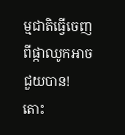ម្មជាតិធ្វើចេញពីផ្កាឈូកអាចជួយបាន! តោះ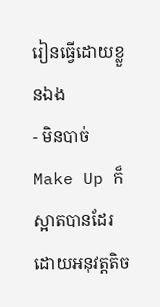រៀនធ្វើដោយខ្លួនឯង
- មិនបាច់ Make Up ក៏ស្អាតបានដែរ ដោយអនុវត្តតិច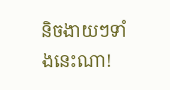និចងាយៗទាំងនេះណា!